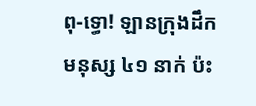ពុ-ទ្ធោ! ឡានក្រុងដឹកមនុស្ស ៤១ នាក់ ប៉ះ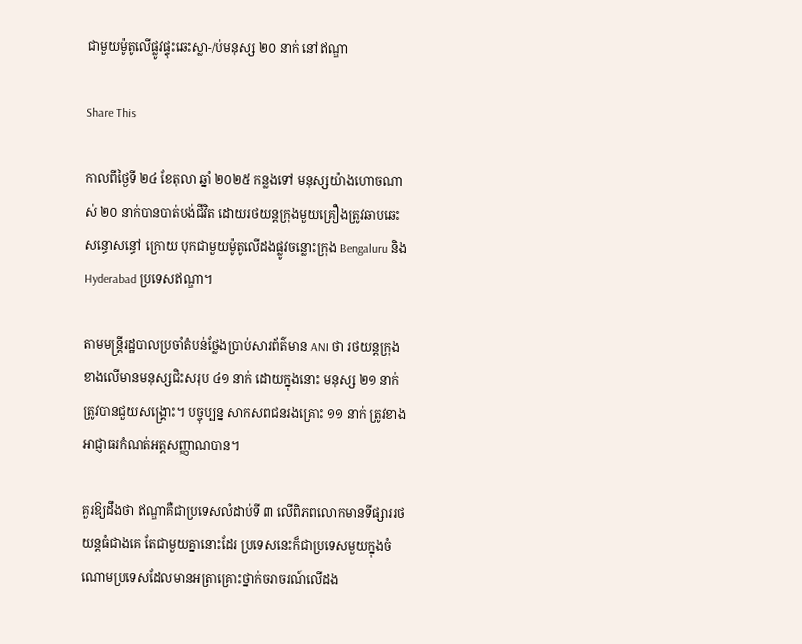ជាមួយម៉ូតូលើផ្លូវផ្ទុះឆេះស្លា-/ប់មនុស្ស ២០ នាក់ នៅឥណ្ឌា

Share This

កាលពីថ្ងៃទី ២៤ ខែតុលា ឆ្នាំ ២០២៥ កន្លងទៅ មនុស្សយ៉ាងហោចណាស់ ២០ នាក់បានបាត់បង់ជីវិត ដោយរថយន្តក្រុងមួយគ្រឿងត្រូវឆាបឆេះសន្ធោសន្ធៅ ក្រោយ បុកជាមួយម៉ូតូលើដងផ្លូវចន្លោះក្រុង Bengaluru និង Hyderabad ប្រទេសឥណ្ឌា។

តាមមន្ត្រីរដ្ឋបាលប្រចាំតំបន់ថ្លែងប្រាប់សារព័ត៌មាន ANI ថា រថយន្តក្រុងខាងលើមានមនុស្សជិះសរុប ៤១ នាក់ ដោយក្នុងនោះ មនុស្ស ២១ នាក់ត្រូវបានជួយសង្គ្រោះ។ បច្ចុប្បន្ន សាកសពជនរងគ្រោះ ១១ នាក់ ត្រូវខាងអាជ្ញាធរកំណត់អត្តសញ្ញាណបាន។

គួរឱ្យដឹងថា ឥណ្ឌាគឺជាប្រទេសលំដាប់ទី ៣ លើពិភពលោកមានទីផ្សាររថយន្តធំជាងគេ តែជាមួយគ្នានោះដែរ ប្រទេសនេះក៏ជាប្រទេសមួយក្នុងចំណោមប្រទេសដែលមានអត្រាគ្រោះថ្នាក់ចរាចរណ៍លើដង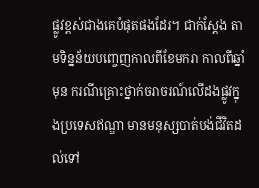ផ្លូវខ្ពស់ជាងគេបំផុតផងដែរ។ ជាក់ស្ដែង តាមទិន្នន័យបញ្ចេញកាលពីខែមករា កាលពីឆ្នាំមុន ករណីគ្រោះថ្នាក់ចរាចរណ៍លើដងផ្លូវក្នុងប្រទេសឥណ្ឌា មានមនុស្សបាត់បង់ជីវិតដល់ទៅ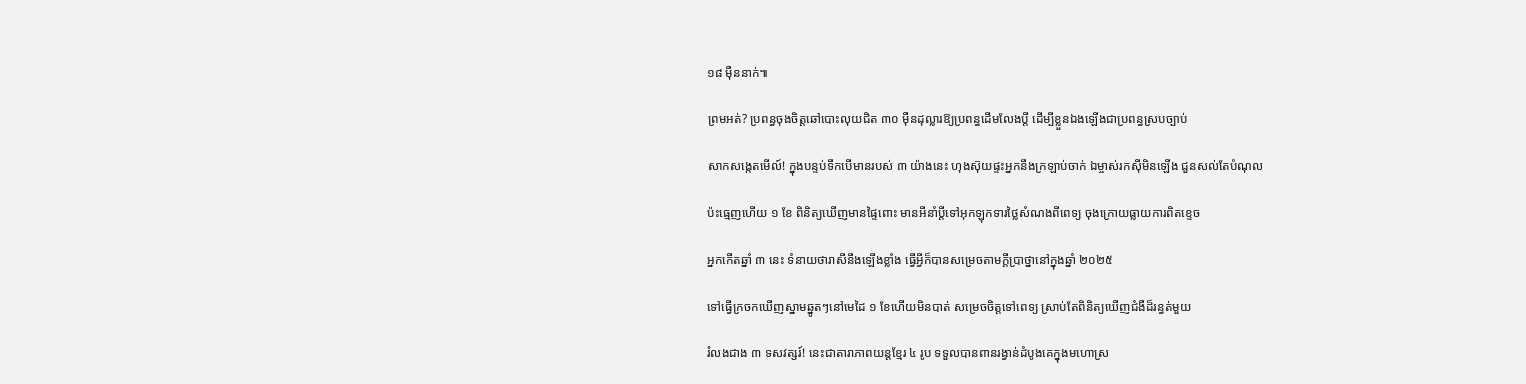១៨ ម៉ឺននាក់៕

ព្រមអត់? ប្រពន្ធចុងចិត្តឆៅបោះលុយជិត ៣០ ម៉ឺនដុល្លារឱ្យប្រពន្ធដើមលែងប្តី ដើម្បីខ្លួនឯងឡើងជាប្រពន្ធស្របច្បាប់

សាកសង្កេតមើល៍! ក្នុងបន្ទប់ទឹកបើមានរបស់ ៣ យ៉ាងនេះ ហុងស៊ុយផ្ទះអ្នកនឹងក្រឡាប់ចាក់ ឯម្ចាស់រកស៊ីមិនឡើង ជួនសល់តែបំណុល

ប៉ះធ្មេញហើយ ១ ខែ ពិនិត្យឃើញមានផ្ទៃពោះ មានអីនាំប្ដីទៅអុកឡុកទារថ្លៃសំណងពីពេទ្យ ចុងក្រោយធ្លាយការពិតខ្ទេច

អ្នកកើតឆ្នាំ ៣ នេះ ទំនាយថារាសីនឹងឡើងខ្លាំង ធ្វើអ្វីក៏បានសម្រេចតាមក្ដីប្រាថ្នានៅក្នុងឆ្នាំ ២០២៥

ទៅធ្វើក្រចកឃើញស្នាមឆ្នូតៗនៅមេដៃ ១ ខែហើយមិនបាត់ សម្រេចចិត្តទៅពេទ្យ ស្រាប់តែពិនិត្យឃើញជំងឺដ៏រន្ធត់មួយ

រំលងជាង ៣ ទសវត្សរ៍! នេះជាតារាភាពយន្តខ្មែរ ៤ រូប ទទួលបានពានរង្វាន់ដំបូងគេក្នុងមហោស្រ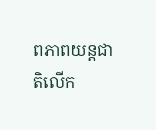ពភាពយន្តជាតិលើក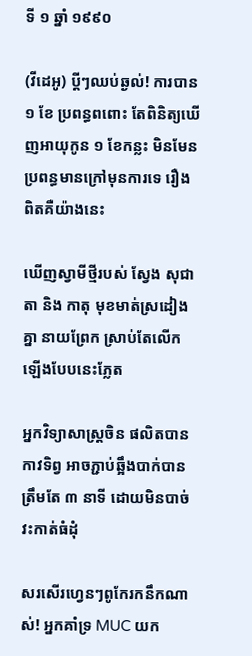ទី ១ ឆ្នាំ ១៩៩០

(វីដេអូ) ប្តីៗឈប់ឆ្ងល់! ការបាន ១ ខែ ប្រពន្ធពពោះ តែពិនិត្យឃើញអាយុកូន ១ ខែកន្លះ មិនមែនប្រពន្ធមានក្រៅមុនការទេ រឿងពិតគឺយ៉ាងនេះ

ឃើញស្វាមីថ្មីរបស់ ស្វែង សុជាតា និង កាតុ មុខមាត់ស្រដៀងគ្នា នាយព្រែក ស្រាប់តែលើកឡើងបែបនេះភ្លែត

អ្នកវិទ្យាសាស្រ្តចិន ផលិតបានកាវទិព្វ អាចភ្ជាប់ឆ្អឹងបាក់បានត្រឹមតែ ៣ នាទី ដោយមិនបាច់វះកាត់ធំដុំ

សរសើរហ្វេនៗពូកែរកនឹកណាស់! អ្នកគាំទ្រ MUC យក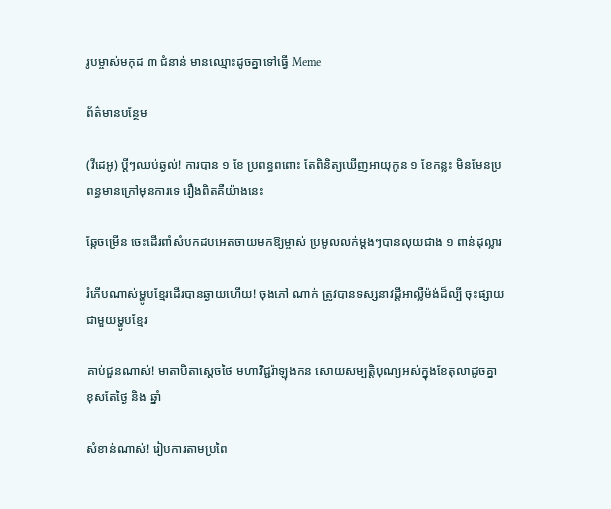រូបម្ចាស់មកុដ ៣ ជំនាន់ មានឈ្មោះដូចគ្នាទៅធ្វើ Meme

ព័ត៌មានបន្ថែម

(វីដេអូ) ប្តីៗឈប់ឆ្ងល់! ការបាន ១ ខែ ប្រពន្ធពពោះ តែពិនិត្យឃើញអាយុកូន ១ ខែកន្លះ មិនមែនប្រពន្ធមានក្រៅមុនការទេ រឿងពិតគឺយ៉ាងនេះ

ឆ្កែចម្រើន ចេះដើរពាំសំបកដបអេតចាយមកឱ្យម្ចាស់ ប្រមូលលក់ម្តងៗបានលុយជាង ១ ពាន់ដុល្លារ

រំភើបណាស់ម្ហូបខ្មែរដើរបានឆ្ងាយហើយ! ចុងភៅ ណាក់ ត្រូវបានទស្សនាវដ្តីអាល្លឺម៉ង់ដ៏ល្បី ចុះផ្សាយជាមួយម្ហូបខ្មែរ

គាប់ជួនណាស់! មាតាបិតាស្ដេចថៃ មហាវិជ្ជរ៉ាឡុងកន សោយសម្បត្តិបុណ្យអស់ក្នុងខែតុលាដូចគ្នា ខុសតែថ្ងៃ និង ឆ្នាំ

សំខាន់ណាស់! រៀបការតាមប្រពៃ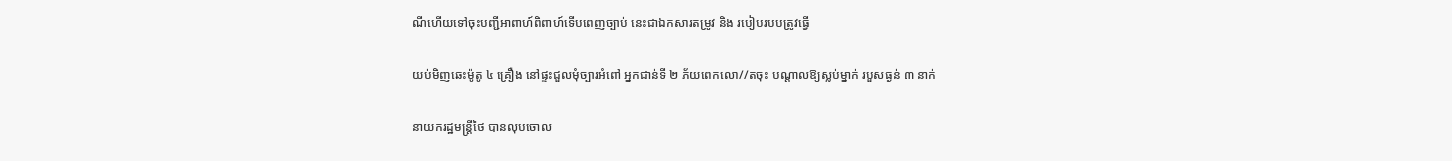ណីហើយទៅចុះបញ្ជីអាពាហ៍ពិពាហ៍ទើបពេញច្បាប់ នេះជាឯកសារតម្រូវ និង របៀបរបបត្រូវធ្វើ

យប់មិញឆេះម៉ូតូ ៤ គ្រឿង នៅផ្ទះជួលមុំច្បារអំពៅ អ្នកជាន់ទី ២ ភ័យពេកលោ//តចុះ បណ្ដាលឱ្យស្លប់ម្នាក់ របួសធ្ងន់ ៣ នាក់

នាយករដ្ឋមន្ត្រីថៃ បានលុបចោល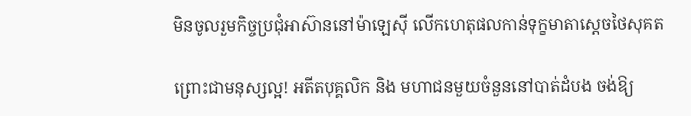មិនចូលរួមកិច្ចប្រជុំអាស៊ាននៅម៉ាឡេស៊ី លេីកហេតុផលកាន់ទុក្ខមាតាស្ដេចថៃសុគត

ព្រោះជាមនុស្សល្អ! អតីតបុគ្គលិក និង មហាជនមួយចំនួននៅបាត់ដំបង ចង់ឱ្យ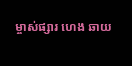ម្ចាស់ផ្សារ ហេង ឆាយ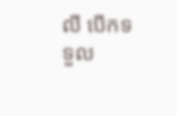លី បើកទទួល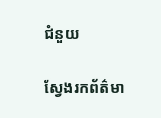ជំនួយ

ស្វែងរកព័ត៌មា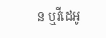ន ឬវីដេអូ